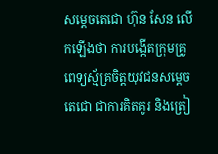សម្តេចតេជោ ហ៊ុន សែន លើកឡើងថា ការបង្កើតក្រុមគ្រូពេទ្យស្ម័គ្រចិត្តយុវជនសម្តេចតេជោ ជាការគិតគូរ និងត្រៀ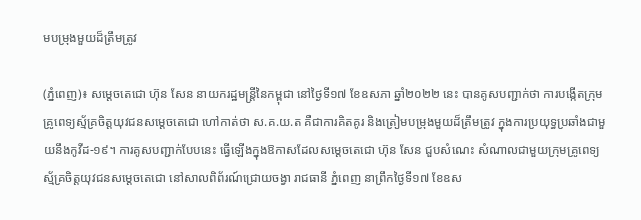មបម្រុងមួយដ៏ត្រឹមត្រូវ

(ភ្នំពេញ)៖ សម្ដេចតេជោ ហ៊ុន សែន នាយករដ្ឋមន្ដ្រីនៃកម្ពុជា នៅថ្ងៃទី១៧ ខែឧសភា ឆ្នាំ២០២២ នេះ បានគូសបញ្ជាក់ថា ការបង្កើតក្រុមគ្រូពេទ្យស្ម័គ្រចិត្តយុវជនសម្តេចតេជោ ហៅកាត់ថា ស.គ.យ.ត គឺជាការគិតគូរ និងត្រៀមបម្រុងមួយដ៏ត្រឹមត្រូវ ក្នុងការប្រយុទ្ធប្រឆាំងជាមួយនឹងកូវីដ-១៩។ ការគូសបញ្ជាក់បែបនេះ ធ្វើឡើងក្នុងឱកាសដែលសម្ដេចតេជោ ហ៊ុន សែន ជួបសំណេះ សំណាលជាមួយក្រុមគ្រូពេទ្យស្ម័គ្រចិត្តយុវជនសម្តេចតេជោ នៅសាលពិព័រណ៍ជ្រោយចង្វា រាជធានី ភ្នំពេញ នាព្រឹកថ្ងៃទី១៧ ខែឧស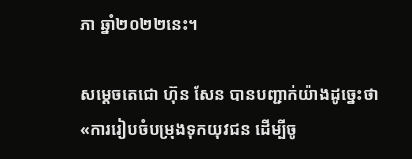ភា ឆ្នាំ២០២២នេះ។

សម្ដេចតេជោ ហ៊ុន សែន បានបញ្ជាក់យ៉ាងដូច្នេះថា «ការរៀបចំបម្រុងទុកយុវជន ដើម្បីចូ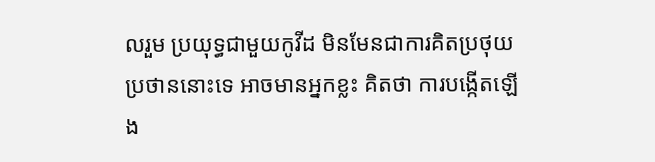លរួម ប្រយុទ្ធជាមួយកូវីដ មិនមែនជាការគិតប្រថុយប្រថាននោះទេ អាចមានអ្នកខ្លះ គិតថា ការបង្កើតឡើង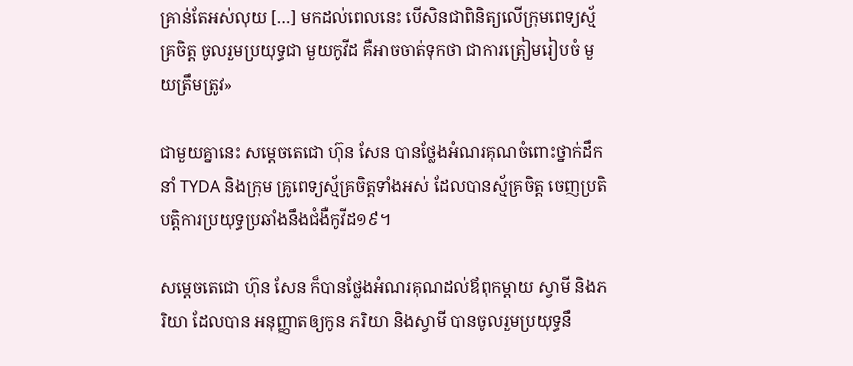គ្រាន់តែអស់លុយ […] មកដល់ពេលនេះ បើសិនជាពិនិត្យលើក្រុមពេទ្យស្ម័គ្រចិត្ដ ចូលរួមប្រយុទ្ធជា មួយកូវីដ គឺអាចចាត់ទុកថា ជាការត្រៀមរៀបចំ មួយត្រឹមត្រូវ»

ជាមួយគ្នានេះ សម្តេចតេជោ ហ៊ុន សែន បានថ្លែងអំណរគុណចំពោះថ្នាក់ដឹកនាំ TYDA និងក្រុម គ្រូពេទ្យស្ម័គ្រចិត្តទាំងអស់ ដែលបានស្ម័គ្រចិត្ត ចេញប្រតិបត្តិការប្រយុទ្ធប្រឆាំងនឹងជំងឺកូវីដ១៩។

សម្តេចតេជោ ហ៊ុន សែន ក៏បានថ្លែងអំណរគុណដល់ឪពុកម្តាយ ស្វាមី និងភរិយា ដែលបាន អនុញ្ញាតឲ្យកូន ភរិយា និងស្វាមី បានចូលរួមប្រយុទ្ធនឹ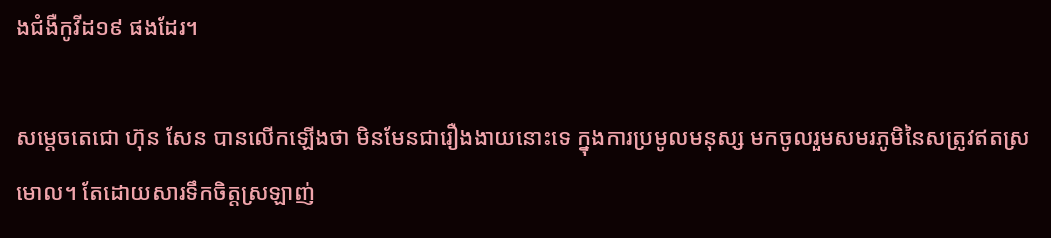ងជំងឺកូវីដ១៩ ផងដែរ។

សម្តេចតេជោ ហ៊ុន សែន បានលើកឡើងថា មិនមែនជារឿងងាយនោះទេ ក្នុងការប្រមូលមនុស្ស មកចូលរួមសមរភូមិនៃសត្រូវឥតស្រមោល។ តែដោយសារទឹកចិត្តស្រឡាញ់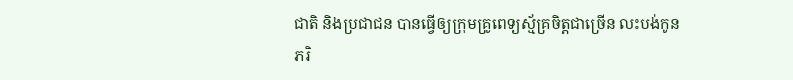ជាតិ និងប្រជាជន បានធ្វើឲ្យក្រុមគ្រូពេទ្យស្ម័គ្រចិត្តជាច្រើន លះបង់កូន ភរិ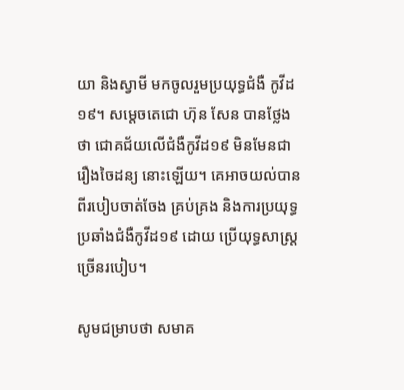យា និងស្វាមី មកចូលរួមប្រយុទ្ធជំងឺ កូវីដ១៩។ សម្តេចតេជោ ហ៊ុន សែន បានថ្លែងថា ជោគជ័យលើជំងឺកូវីដ១៩ មិនមែនជារឿងចៃដន្យ នោះឡើយ។ គេអាចយល់បានពីរបៀបចាត់ចែង គ្រប់គ្រង និងការប្រយុទ្ធប្រឆាំងជំងឺកូវីដ១៩ ដោយ ប្រើយុទ្ធសាស្ត្រច្រើនរបៀប។

សូមជម្រាបថា សមាគ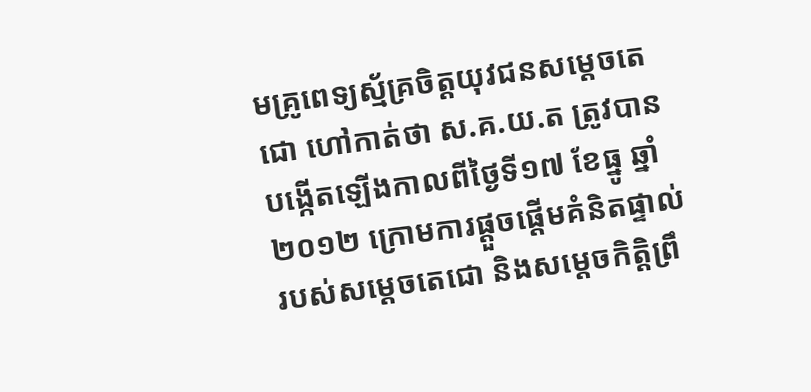មគ្រូពេទ្យស្ម័គ្រចិត្តយុវជនសម្តេចតេជោ ហៅកាត់ថា ស.គ.យ.ត ត្រូវបាន បង្កើតឡើងកាលពីថ្ងៃទី១៧ ខែធ្នូ ឆ្នាំ២០១២ ក្រោមការផ្តួចផ្តើមគំនិតផ្ទាល់ របស់សម្តេចតេជោ និងសម្តេចកិត្តិព្រឹ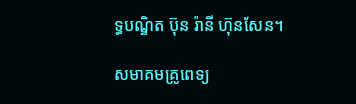ទ្ធបណ្ឌិត ប៊ុន រ៉ានី ហ៊ុនសែន។

សមាគមគ្រូពេទ្យ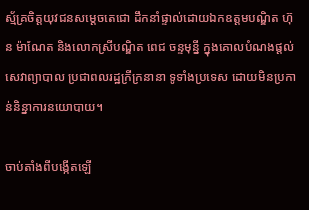ស្ម័គ្រចិត្តយុវជនសម្តេចតេជោ ដឹកនាំផ្ទាល់ដោយឯកឧត្តមបណ្ឌិត ហ៊ុន ម៉ាណែត និងលោកស្រីបណ្ឌិត ពេជ ចន្ទមុន្នី ក្នុងគោលបំណងផ្តល់សេវាព្យាបាល ប្រជាពលរដ្ឋក្រីក្រនានា ទូទាំងប្រទេស ដោយមិនប្រកាន់និន្នាការនយោបាយ។

ចាប់តាំងពីបង្កើតឡើ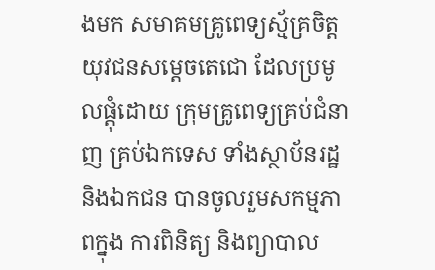ងមក សមាគមគ្រូពេទ្យស្ម័គ្រចិត្តយុវជនសម្តេចតេជោ ដែលប្រមូលផ្តុំដោយ ក្រុមគ្រូពេទ្យគ្រប់ជំនាញ គ្រប់ឯកទេស ទាំងស្ថាប័នរដ្ឋ និងឯកជន បានចូលរួមសកម្មភាពក្នុង ការពិនិត្យ និងព្យាបាល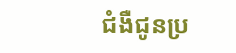ជំងឺជូនប្រ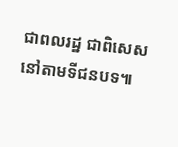ជាពលរដ្ឋ ជាពិសេសនៅតាមទីជនបទ៕